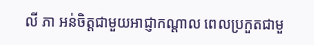លី ភា អន់ចិត្តជាមួយអាជ្ញាកណ្តាល ពេលប្រកួតជាមួ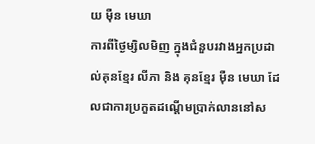យ មុឺន មេឃា
ការពីថ្ងៃម្សិលមិញ ក្នុងជំនួបរវាងអ្នកប្រដាល់គុនខ្មែរ លីភា និង គុនខ្មែរ ម៉ឺន មេឃា ដែលជាការប្រកួតដណ្តើមប្រាក់លាននៅស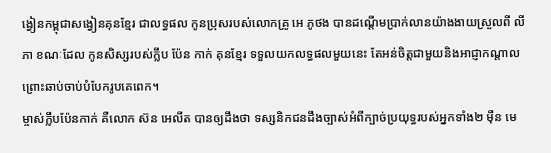ង្វៀនកម្ពុជាសង្វៀនគុនខ្មែរ ជាលទ្ធផល កូនប្រុសរបស់លោកគ្រូ អេ ភូថង បានដណ្តើមប្រាក់លានយ៉ាងងាយស្រួលពី លីភា ខណៈដែល កូនសិស្សរបស់ក្លឹប ប៉ែន កាក់ គុនខ្មែរ ទទួលយកលទ្ធផលមួយនេះ តែអន់ចិត្តជាមួយនិងអាជ្ញាកណ្តាល ព្រោះឆាប់ចាប់បំបែករូបគេពេក។
ម្ចាស់ក្លឹបប៉ែនកាក់ គឺលោក ស៊ន អេលីត បានឲ្យដឹងថា ទស្សនិកជនដឹងច្បាស់អំពីក្បាច់ប្រយុទ្ធរបស់អ្នកទាំង២ ម៉ឺន មេ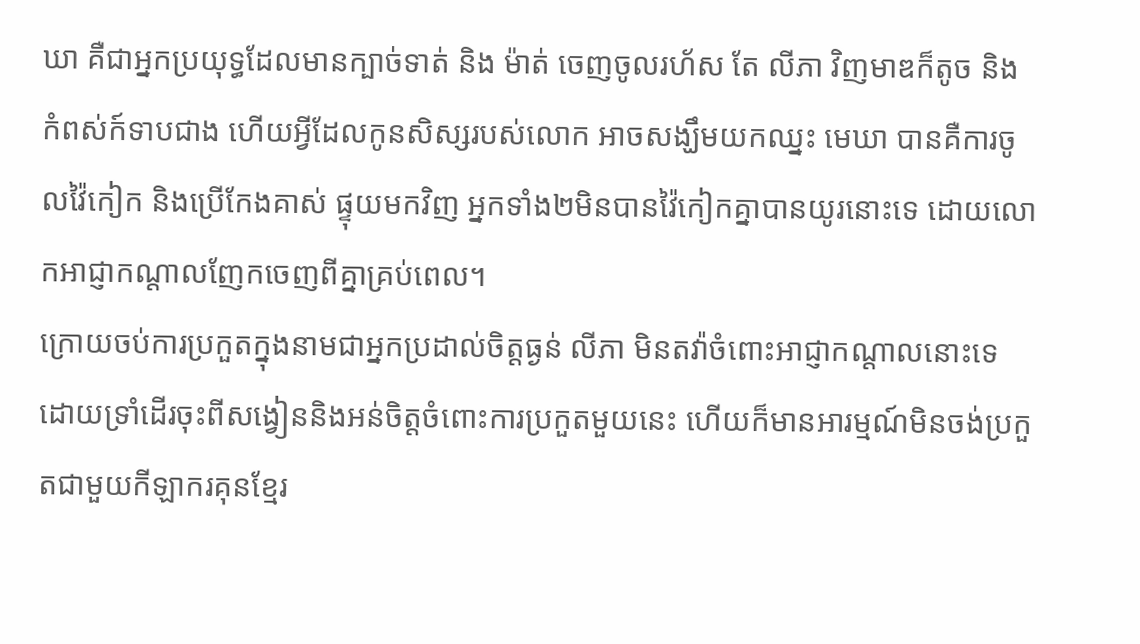ឃា គឺជាអ្នកប្រយុទ្ធដែលមានក្បាច់ទាត់ និង ម៉ាត់ ចេញចូលរហ័ស តែ លីភា វិញមាឌក៏តូច និង កំពស់ក៍ទាបជាង ហើយអ្វីដែលកូនសិស្សរបស់លោក អាចសង្ឃឹមយកឈ្នះ មេឃា បានគឺការចូលវ៉ៃកៀក និងប្រើកែងគាស់ ផ្ទុយមកវិញ អ្នកទាំង២មិនបានវ៉ៃកៀកគ្នាបានយូរនោះទេ ដោយលោកអាជ្ញាកណ្តាលញែកចេញពីគ្នាគ្រប់ពេល។
ក្រោយចប់ការប្រកួតក្នុងនាមជាអ្នកប្រដាល់ចិត្តធ្ងន់ លីភា មិនតវ៉ាចំពោះអាជ្ញាកណ្តាលនោះទេ ដោយទ្រាំដើរចុះពីសង្វៀននិងអន់ចិត្តចំពោះការប្រកួតមួយនេះ ហើយក៏មានអារម្មណ៍មិនចង់ប្រកួតជាមួយកីឡាករគុនខ្មែរ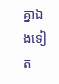គ្នាឯងទៀត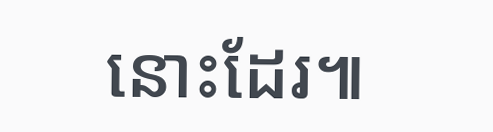នោះដែរ៕